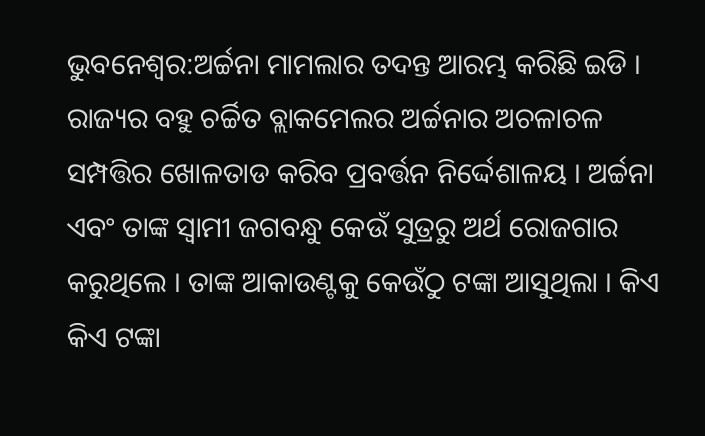ଭୁବନେଶ୍ବର:ଅର୍ଚ୍ଚନା ମାମଲାର ତଦନ୍ତ ଆରମ୍ଭ କରିଛି ଇଡି । ରାଜ୍ୟର ବହୁ ଚର୍ଚ୍ଚିତ ବ୍ଲାକମେଲର ଅର୍ଚ୍ଚନାର ଅଚଳାଚଳ ସମ୍ପତ୍ତିର ଖୋଳତାଡ କରିବ ପ୍ରବର୍ତ୍ତନ ନିର୍ଦ୍ଦେଶାଳୟ । ଅର୍ଚ୍ଚନା ଏବଂ ତାଙ୍କ ସ୍ବାମୀ ଜଗବନ୍ଧୁ କେଉଁ ସୁତ୍ରରୁ ଅର୍ଥ ରୋଜଗାର କରୁଥିଲେ । ତାଙ୍କ ଆକାଉଣ୍ଟକୁ କେଉଁଠୁ ଟଙ୍କା ଆସୁଥିଲା । କିଏ କିଏ ଟଙ୍କା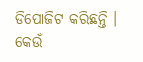ଡିପୋଜିଟ କରିଛନ୍ତି । କେଉଁ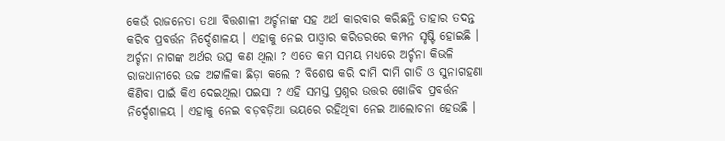କେଉଁ ରାଜନେତା ତଥା ବିତ୍ତଶାଳୀ ଅର୍ଚ୍ଚନାଙ୍କ ସହ ଅର୍ଥ କାରବାର କରିଛନ୍ତି ତାହାର ତଦନ୍ତ କରିବ ପ୍ରବର୍ତ୍ତନ ନିର୍ଦ୍ଦେଶାଳୟ । ଏହାକୁ ନେଇ ପାଓ୍ବାର କରିଡରରେ କମ୍ପନ ସୃଷ୍ଟି ହୋଇଛି । ଅର୍ଚ୍ଚନା ନାଗଙ୍କ ଅର୍ଥର ଉତ୍ସ କଣ ଥିଲା ? ଏତେ କମ ସମୟ ମଧ୍ୟରେ ଅର୍ଚ୍ଚନା କିଭଳି ରାଜଧାନୀରେ ଉଚ୍ଚ ଅଟ୍ଟାଳିକା ଛିଡ଼ା କଲେ ? ବିଶେଷ କରି ଦାମି ଦାମି ଗାଡି ଓ ସୁନାଗହଣା କିଣିବା ପାଇଁ କିଏ ଦେଇଥିଲା ପଇସା ? ଏହି ସମସ୍ତ ପ୍ରଶ୍ନର ଉତ୍ତର ଖୋଜିବ ପ୍ରବର୍ତ୍ତନ ନିର୍ଦ୍ଦେଶାଳୟ । ଏହାକୁ ନେଇ ବଡ଼ବଡ଼ିଆ ଭୟରେ ରହିଥିବା ନେଇ ଆଲୋଚନା ହେଉଛି ।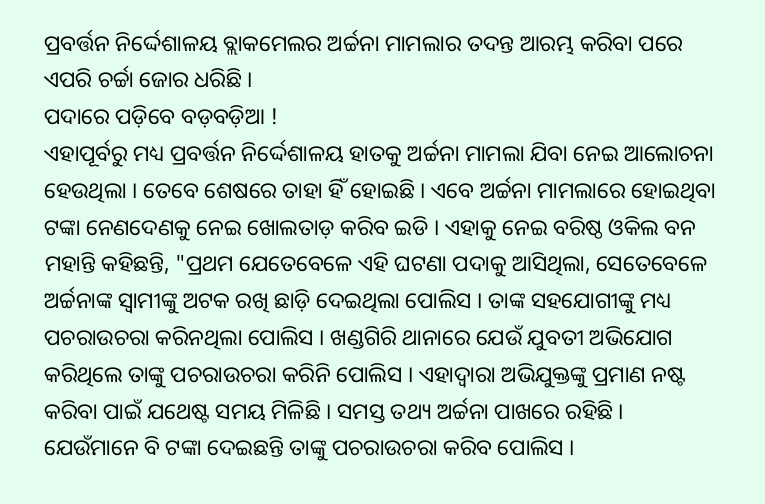ପ୍ରବର୍ତ୍ତନ ନିର୍ଦ୍ଦେଶାଳୟ ବ୍ଲାକମେଲର ଅର୍ଚ୍ଚନା ମାମଲାର ତଦନ୍ତ ଆରମ୍ଭ କରିବା ପରେ ଏପରି ଚର୍ଚ୍ଚା ଜୋର ଧରିଛି ।
ପଦାରେ ପଡ଼ିବେ ବଡ଼ବଡ଼ିଆ !
ଏହାପୂର୍ବରୁ ମଧ୍ୟ ପ୍ରବର୍ତ୍ତନ ନିର୍ଦ୍ଦେଶାଳୟ ହାତକୁ ଅର୍ଚ୍ଚନା ମାମଲା ଯିବା ନେଇ ଆଲୋଚନା ହେଉଥିଲା । ତେବେ ଶେଷରେ ତାହା ହିଁ ହୋଇଛି । ଏବେ ଅର୍ଚ୍ଚନା ମାମଲାରେ ହୋଇଥିବା ଟଙ୍କା ନେଣଦେଣକୁ ନେଇ ଖୋଲତାଡ଼ କରିବ ଇଡି । ଏହାକୁ ନେଇ ବରିଷ୍ଠ ଓକିଲ ବନ ମହାନ୍ତି କହିଛନ୍ତି, "ପ୍ରଥମ ଯେତେବେଳେ ଏହି ଘଟଣା ପଦାକୁ ଆସିଥିଲା, ସେତେବେଳେ ଅର୍ଚ୍ଚନାଙ୍କ ସ୍ବାମୀଙ୍କୁ ଅଟକ ରଖି ଛାଡ଼ି ଦେଇଥିଲା ପୋଲିସ । ତାଙ୍କ ସହଯୋଗୀଙ୍କୁ ମଧ୍ୟ ପଚରାଉଚରା କରିନଥିଲା ପୋଲିସ । ଖଣ୍ଡଗିରି ଥାନାରେ ଯେଉଁ ଯୁବତୀ ଅଭିଯୋଗ କରିଥିଲେ ତାଙ୍କୁ ପଚରାଉଚରା କରିନି ପୋଲିସ । ଏହାଦ୍ବାରା ଅଭିଯୁକ୍ତଙ୍କୁ ପ୍ରମାଣ ନଷ୍ଟ କରିବା ପାଇଁ ଯଥେଷ୍ଟ ସମୟ ମିଳିଛି । ସମସ୍ତ ତଥ୍ୟ ଅର୍ଚ୍ଚନା ପାଖରେ ରହିଛି । ଯେଉଁମାନେ ବି ଟଙ୍କା ଦେଇଛନ୍ତି ତାଙ୍କୁ ପଚରାଉଚରା କରିବ ପୋଲିସ ।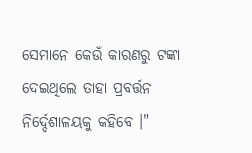ସେମାନେ କେଉଁ କାରଣରୁ ଟଙ୍କା ଦେଇଥିଲେ ତାହା ପ୍ରବର୍ତ୍ତନ ନିର୍ଦ୍ଦେଶାଳୟକୁ କହିବେ ।"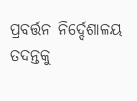ପ୍ରବର୍ତ୍ତନ ନିର୍ଦ୍ଦେଶାଳୟ ତଦନ୍ତକୁ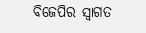ବିଜେପିର ସ୍ବାଗତ